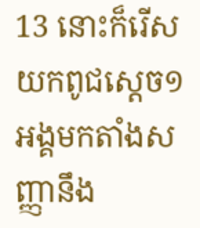13 នោះក៏រើសយកពូជស្តេច១អង្គមកតាំងសញ្ញានឹង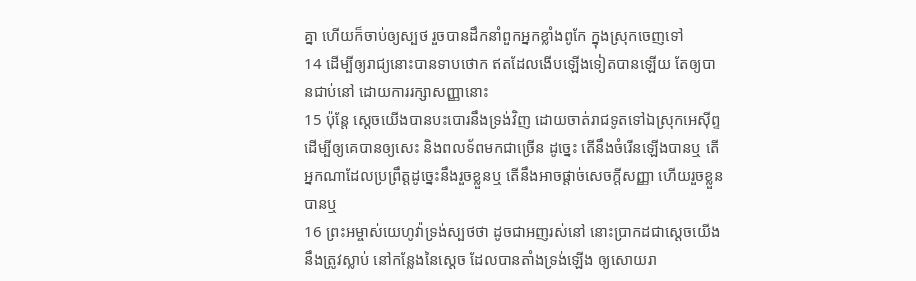គ្នា ហើយក៏ចាប់ឲ្យស្បថ រួចបានដឹកនាំពួកអ្នកខ្លាំងពូកែ ក្នុងស្រុកចេញទៅ
14 ដើម្បីឲ្យរាជ្យនោះបានទាបថោក ឥតដែលងើបឡើងទៀតបានឡើយ តែឲ្យបានជាប់នៅ ដោយការរក្សាសញ្ញានោះ
15 ប៉ុន្តែ ស្តេចយើងបានបះបោរនឹងទ្រង់វិញ ដោយចាត់រាជទូតទៅឯស្រុកអេស៊ីព្ទ ដើម្បីឲ្យគេបានឲ្យសេះ និងពលទ័ពមកជាច្រើន ដូច្នេះ តើនឹងចំរើនឡើងបានឬ តើអ្នកណាដែលប្រព្រឹត្តដូច្នេះនឹងរួចខ្លួនឬ តើនឹងអាចផ្តាច់សេចក្ដីសញ្ញា ហើយរួចខ្លួនបានឬ
16 ព្រះអម្ចាស់យេហូវ៉ាទ្រង់ស្បថថា ដូចជាអញរស់នៅ នោះប្រាកដជាស្តេចយើង នឹងត្រូវស្លាប់ នៅកន្លែងនៃស្តេច ដែលបានតាំងទ្រង់ឡើង ឲ្យសោយរា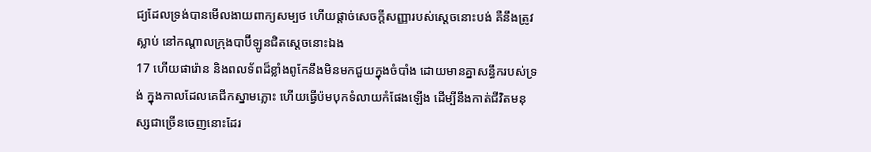ជ្យដែលទ្រង់បានមើលងាយពាក្យសម្បថ ហើយផ្តាច់សេចក្ដីសញ្ញារបស់ស្តេចនោះបង់ គឺនឹងត្រូវស្លាប់ នៅកណ្តាលក្រុងបាប៊ីឡូនជិតស្តេចនោះឯង
17 ហើយផារ៉ោន និងពលទ័ពដ៏ខ្លាំងពូកែនឹងមិនមកជួយក្នុងចំបាំង ដោយមានគ្នាសន្ធឹករបស់ទ្រង់ ក្នុងកាលដែលគេជីកស្នាមភ្លោះ ហើយធ្វើប៉មបុកទំលាយកំផែងឡើង ដើម្បីនឹងកាត់ជីវិតមនុស្សជាច្រើនចេញនោះដែរ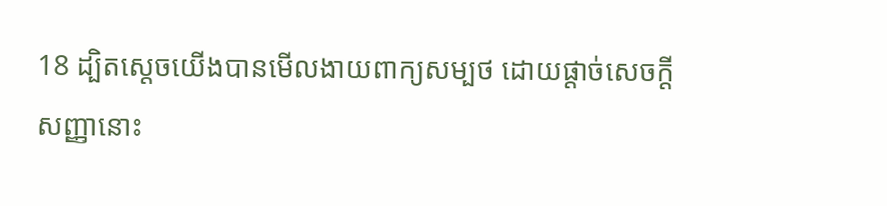18 ដ្បិតស្តេចយើងបានមើលងាយពាក្យសម្បថ ដោយផ្តាច់សេចក្ដីសញ្ញានោះ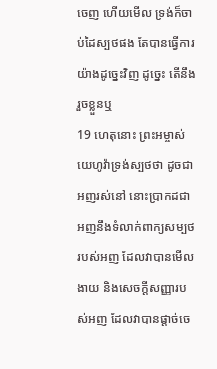ចេញ ហើយមើល ទ្រង់ក៏ចាប់ដៃស្បថផង តែបានធ្វើការយ៉ាងដូច្នេះវិញ ដូច្នេះ តើនឹងរួចខ្លួនឬ
19 ហេតុនោះ ព្រះអម្ចាស់យេហូវ៉ាទ្រង់ស្បថថា ដូចជាអញរស់នៅ នោះប្រាកដជាអញនឹងទំលាក់ពាក្យសម្បថរបស់អញ ដែលវាបានមើលងាយ និងសេចក្ដីសញ្ញារបស់អញ ដែលវាបានផ្តាច់ចេ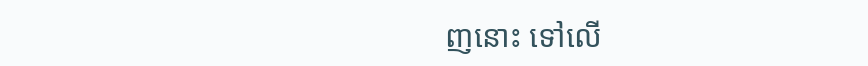ញនោះ ទៅលើ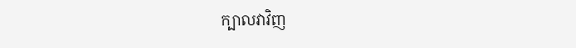ក្បាលវាវិញ